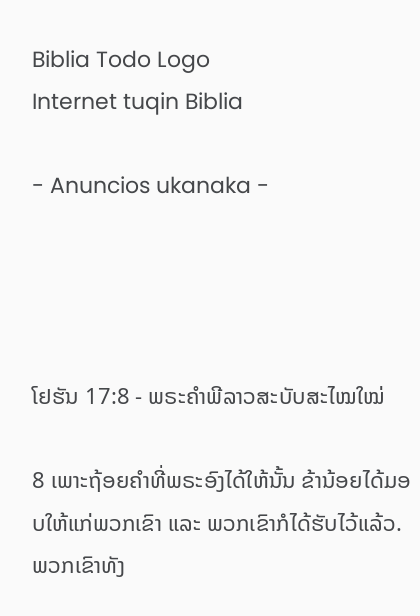Biblia Todo Logo
Internet tuqin Biblia

- Anuncios ukanaka -




ໂຢຮັນ 17:8 - ພຣະຄຳພີລາວສະບັບສະໄໝໃໝ່

8 ເພາະຖ້ອຍຄຳທີ່ພຣະອົງໄດ້ໃຫ້ນັ້ນ ຂ້ານ້ອຍໄດ້ມອບໃຫ້ແກ່ພວກເຂົາ ແລະ ພວກເຂົາກໍໄດ້ຮັບໄວ້ແລ້ວ. ພວກເຂົາທັງ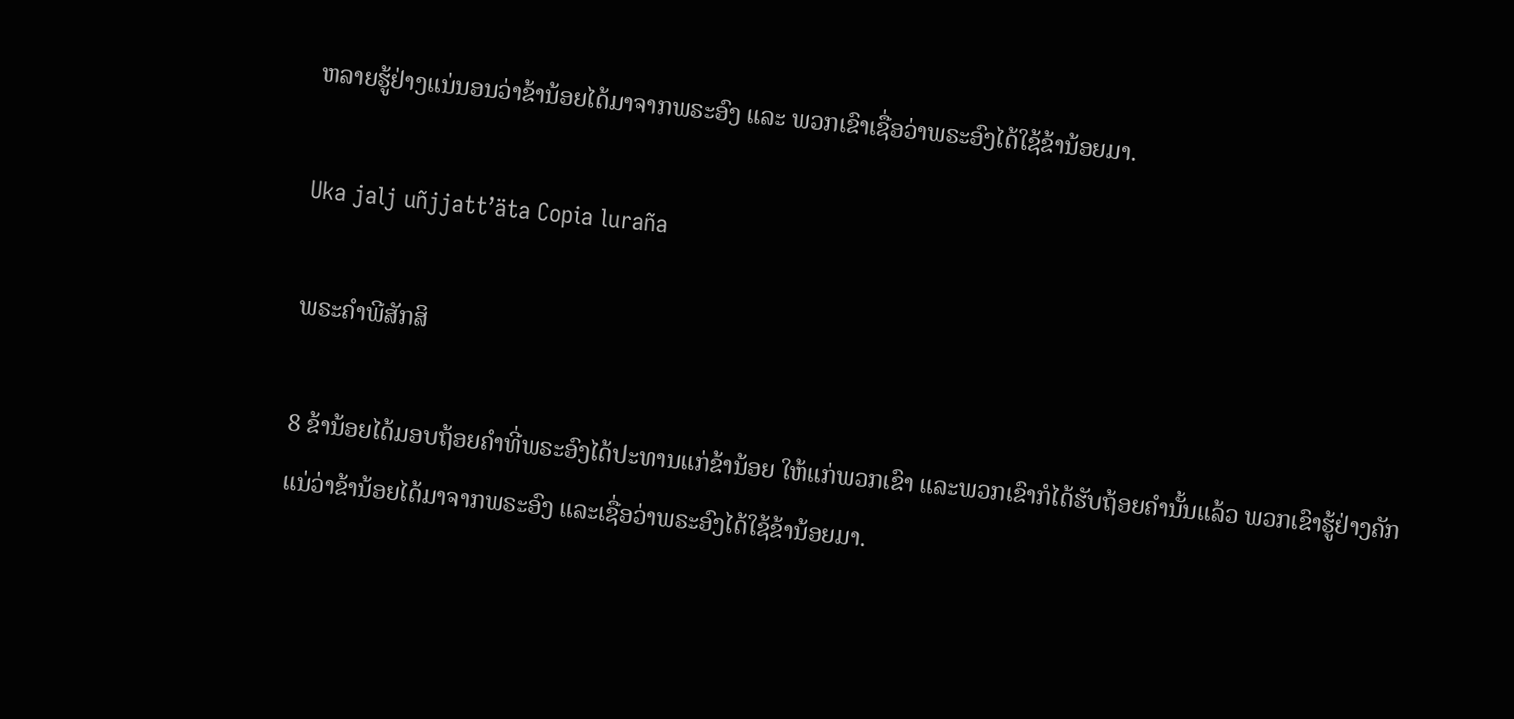ຫລາຍຮູ້ຢ່າງແນ່ນອນວ່າຂ້ານ້ອຍໄດ້ມາຈາກພຣະອົງ ແລະ ພວກເຂົາເຊື່ອວ່າພຣະອົງໄດ້ໃຊ້ຂ້ານ້ອຍມາ.

Uka jalj uñjjattʼäta Copia luraña

ພຣະຄຳພີສັກສິ

8 ຂ້ານ້ອຍໄດ້ມອບຖ້ອຍຄຳທີ່ພຣະອົງໄດ້ປະທານແກ່ຂ້ານ້ອຍ ໃຫ້ແກ່ພວກເຂົາ ແລະພວກເຂົາກໍໄດ້ຮັບຖ້ອຍຄຳນັ້ນແລ້ວ ພວກເຂົາຮູ້ຢ່າງຄັກແນ່ວ່າຂ້ານ້ອຍໄດ້ມາຈາກພຣະອົງ ແລະເຊື່ອວ່າພຣະອົງໄດ້ໃຊ້ຂ້ານ້ອຍມາ.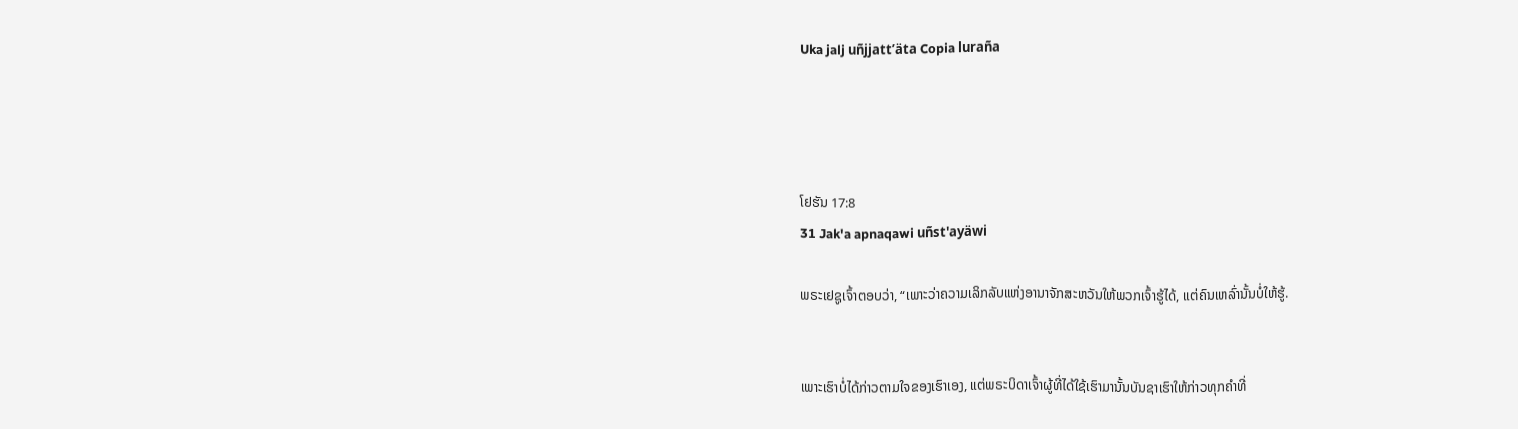Uka jalj uñjjattʼäta Copia luraña




ໂຢຮັນ 17:8
31 Jak'a apnaqawi uñst'ayäwi

ພຣະເຢຊູເຈົ້າຕອບວ່າ, “ເພາະວ່າຄວາມເລິກລັບແຫ່ງອານາຈັກສະຫວັນໃຫ້ພວກເຈົ້າຮູ້ໄດ້, ແຕ່ຄົນເຫລົ່ານັ້ນບໍ່ໃຫ້ຮູ້.


ເພາະເຮົາບໍ່ໄດ້ກ່າວຕາມໃຈຂອງເຮົາເອງ, ແຕ່ພຣະບິດາເຈົ້າຜູ້ທີ່ໄດ້ໃຊ້ເຮົາມານັ້ນບັນຊາເຮົາໃຫ້ກ່າວທຸກຄຳທີ່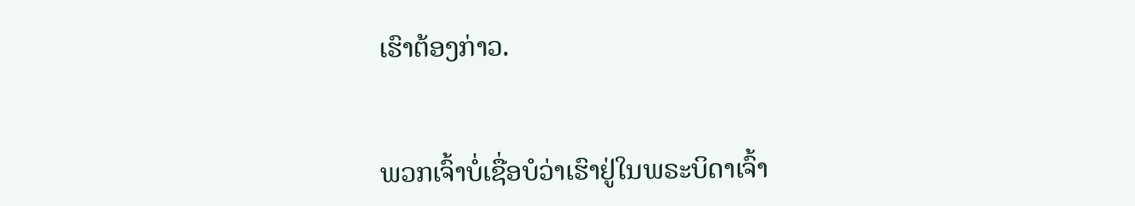ເຮົາຕ້ອງກ່າວ.


ພວກເຈົ້າບໍ່ເຊື່ອບໍວ່າເຮົາຢູ່ໃນພຣະບິດາເຈົ້າ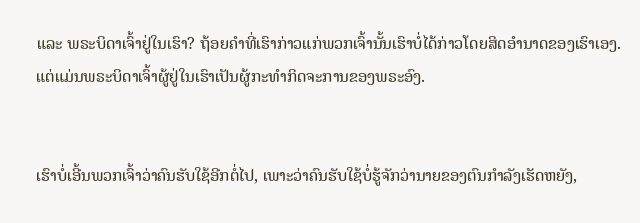ແລະ ພຣະບິດາເຈົ້າຢູ່ໃນເຮົາ? ຖ້ອຍຄຳທີ່ເຮົາກ່າວແກ່ພວກເຈົ້ານັ້ນເຮົາບໍ່ໄດ້ກ່າວໂດຍສິດອຳນາດຂອງເຮົາເອງ. ແຕ່ແມ່ນພຣະບິດາເຈົ້າຜູ້ຢູ່ໃນເຮົາເປັນຜູ້ກະທຳກິດຈະການຂອງພຣະອົງ.


ເຮົາບໍ່ເອີ້ນພວກເຈົ້າວ່າຄົນຮັບໃຊ້ອີກຕໍ່ໄປ, ເພາະວ່າຄົນຮັບໃຊ້ບໍ່ຮູ້ຈັກວ່ານາຍຂອງຕົນກຳລັງເຮັດຫຍັງ,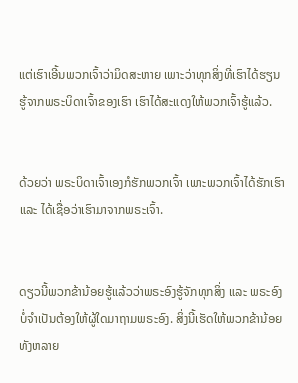ແຕ່ເຮົາເອີ້ນພວກເຈົ້າວ່າມິດສະຫາຍ ເພາະວ່າທຸກສິ່ງທີ່ເຮົາໄດ້ຮຽນຮູ້ຈາກພຣະບິດາເຈົ້າຂອງເຮົາ ເຮົາໄດ້ສະແດງໃຫ້ພວກເຈົ້າຮູ້ແລ້ວ.


ດ້ວຍວ່າ ພຣະບິດາເຈົ້າເອງກໍຮັກພວກເຈົ້າ ເພາະພວກເຈົ້າໄດ້ຮັກເຮົາ ແລະ ໄດ້ເຊື່ອວ່າເຮົາມາຈາກພຣະເຈົ້າ.


ດຽວນີ້ພວກຂ້ານ້ອຍຮູ້ແລ້ວວ່າພຣະອົງຮູ້ຈັກທຸກສິ່ງ ແລະ ພຣະອົງບໍ່ຈຳເປັນຕ້ອງໃຫ້ຜູ້ໃດມາຖາມພຣະອົງ. ສິ່ງນີ້ເຮັດໃຫ້ພວກຂ້ານ້ອຍທັງຫລາຍ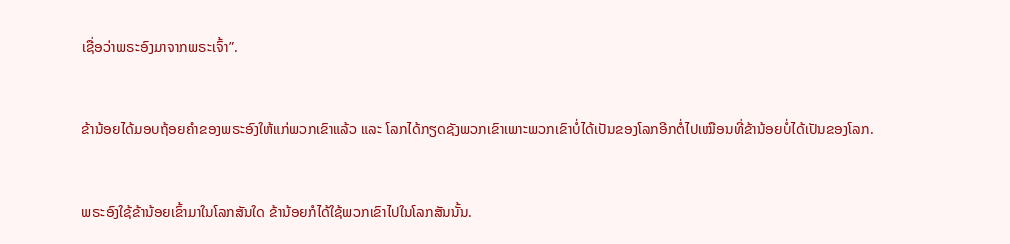ເຊື່ອວ່າພຣະອົງມາຈາກພຣະເຈົ້າ”.


ຂ້ານ້ອຍໄດ້ມອບຖ້ອຍຄຳຂອງພຣະອົງໃຫ້ແກ່ພວກເຂົາແລ້ວ ແລະ ໂລກໄດ້ກຽດຊັງພວກເຂົາເພາະພວກເຂົາບໍ່ໄດ້ເປັນຂອງໂລກອີກຕໍ່ໄປເໝືອນທີ່ຂ້ານ້ອຍບໍ່ໄດ້ເປັນຂອງໂລກ.


ພຣະອົງໃຊ້ຂ້ານ້ອຍເຂົ້າມາໃນໂລກສັນໃດ ຂ້ານ້ອຍກໍໄດ້ໃຊ້ພວກເຂົາໄປໃນໂລກສັນນັ້ນ.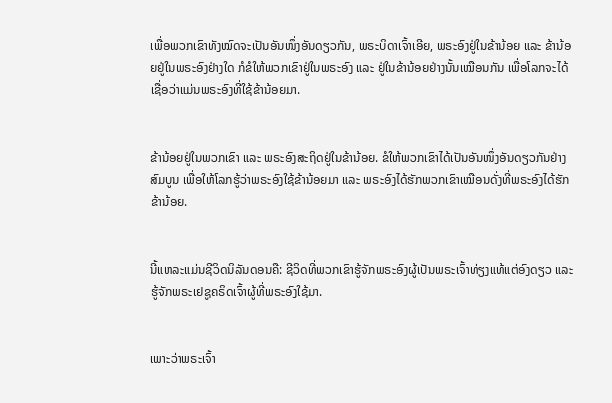ເພື່ອພວກເຂົາທັງໝົດຈະເປັນອັນໜຶ່ງອັນດຽວກັນ, ພຣະບິດາເຈົ້າເອີຍ, ພຣະອົງຢູ່ໃນຂ້ານ້ອຍ ແລະ ຂ້ານ້ອຍຢູ່ໃນພຣະອົງຢ່າງໃດ ກໍຂໍໃຫ້ພວກເຂົາຢູ່ໃນພຣະອົງ ແລະ ຢູ່ໃນຂ້ານ້ອຍຢ່າງນັ້ນເໝືອນກັນ ເພື່ອໂລກຈະໄດ້ເຊື່ອວ່າແມ່ນພຣະອົງທີ່ໃຊ້ຂ້ານ້ອຍມາ.


ຂ້ານ້ອຍຢູ່ໃນພວກເຂົາ ແລະ ພຣະອົງສະຖິດຢູ່ໃນຂ້ານ້ອຍ. ຂໍໃຫ້ພວກເຂົາໄດ້ເປັນອັນໜຶ່ງອັນດຽວກັນຢ່າງສົມບູນ ເພື່ອໃຫ້ໂລກຮູ້ວ່າພຣະອົງໃຊ້ຂ້ານ້ອຍມາ ແລະ ພຣະອົງໄດ້ຮັກພວກເຂົາເໝືອນດັ່ງທີ່ພຣະອົງໄດ້ຮັກຂ້ານ້ອຍ.


ນີ້ແຫລະແມ່ນຊີວິດນິລັນດອນຄື: ຊີວິດທີ່ພວກເຂົາຮູ້ຈັກພຣະອົງຜູ້ເປັນພຣະເຈົ້າທ່ຽງແທ້ແຕ່ອົງດຽວ ແລະ ຮູ້ຈັກພຣະເຢຊູຄຣິດເຈົ້າຜູ້ທີ່ພຣະອົງໃຊ້ມາ.


ເພາະວ່າພຣະເຈົ້າ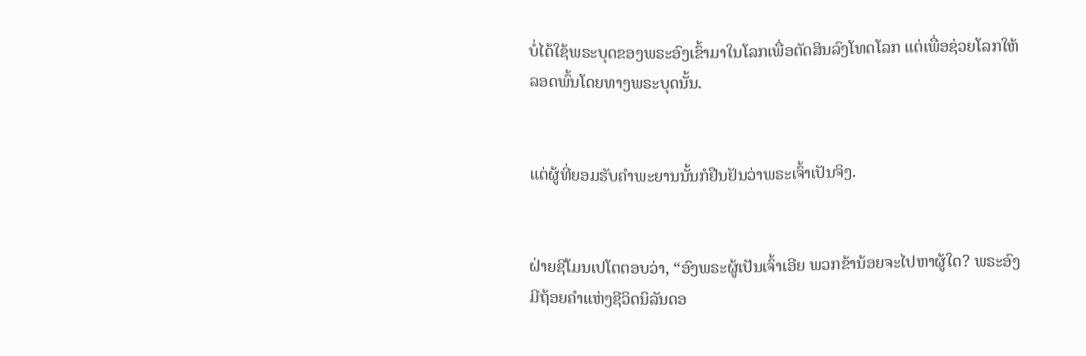ບໍ່ໄດ້ໃຊ້ພຣະບຸດຂອງພຣະອົງເຂົ້າມາໃນໂລກເພື່ອຕັດສິນລົງໂທດໂລກ ແຕ່ເພື່ອຊ່ວຍໂລກໃຫ້ລອດພົ້ນໂດຍທາງພຣະບຸດນັ້ນ.


ແຕ່ຜູ້ທີ່ຍອມຮັບຄຳພະຍານນັ້ນກໍຢືນຢັນວ່າພຣະເຈົ້າເປັນຈິງ.


ຝ່າຍຊີໂມນເປໂຕຕອບວ່າ, “ອົງພຣະຜູ້ເປັນເຈົ້າເອີຍ ພວກຂ້ານ້ອຍຈະໄປຫາຜູ້ໃດ? ພຣະອົງມີຖ້ອຍຄຳແຫ່ງຊີວິດນິລັນດອ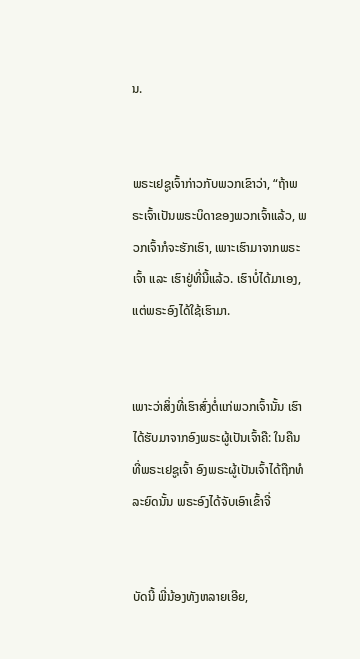ນ.


ພຣະເຢຊູເຈົ້າກ່າວກັບພວກເຂົາວ່າ, “ຖ້າພຣະເຈົ້າເປັນພຣະບິດາຂອງພວກເຈົ້າແລ້ວ, ພວກເຈົ້າກໍຈະຮັກເຮົາ, ເພາະເຮົາມາຈາກພຣະເຈົ້າ ແລະ ເຮົາຢູ່ທີ່ນີ້ແລ້ວ. ເຮົາບໍ່ໄດ້ມາເອງ, ແຕ່ພຣະອົງໄດ້ໃຊ້ເຮົາມາ.


ເພາະວ່າສິ່ງທີ່ເຮົາສົ່ງຕໍ່ແກ່ພວກເຈົ້ານັ້ນ ເຮົາໄດ້ຮັບມາຈາກອົງພຣະຜູ້ເປັນເຈົ້າຄື: ໃນຄືນທີ່ພຣະເຢຊູເຈົ້າ ອົງພຣະຜູ້ເປັນເຈົ້າໄດ້ຖືກທໍລະຍົດນັ້ນ ພຣະອົງໄດ້ຈັບເອົາເຂົ້າຈີ່


ບັດນີ້ ພີ່ນ້ອງທັງຫລາຍເອີຍ,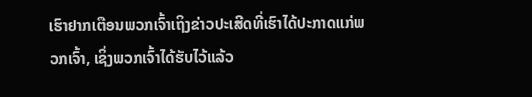ເຮົາຢາກເຕືອນພວກເຈົ້າເຖິງຂ່າວປະເສີດທີ່ເຮົາໄດ້ປະກາດແກ່ພວກເຈົ້າ, ເຊິ່ງພວກເຈົ້າໄດ້ຮັບໄວ້ແລ້ວ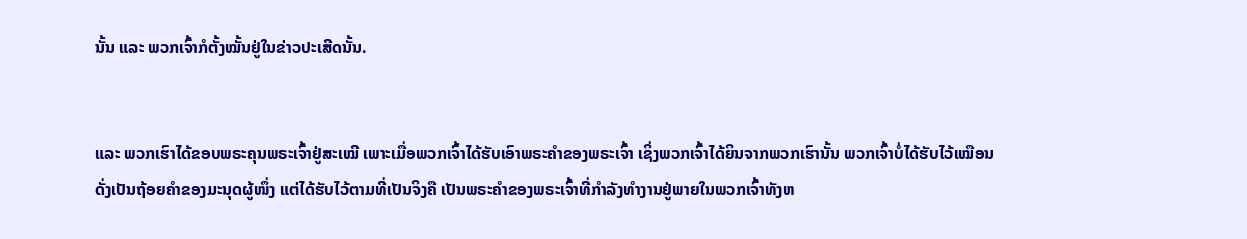ນັ້ນ ແລະ ພວກເຈົ້າກໍຕັ້ງໝັ້ນຢູ່ໃນຂ່າວປະເສີດນັ້ນ.


ແລະ ພວກເຮົາໄດ້ຂອບພຣະຄຸນພຣະເຈົ້າຢູ່ສະເໝີ ເພາະເມື່ອພວກເຈົ້າໄດ້ຮັບເອົາພຣະຄຳຂອງພຣະເຈົ້າ ເຊິ່ງພວກເຈົ້າໄດ້ຍິນຈາກພວກເຮົານັ້ນ ພວກເຈົ້າບໍ່ໄດ້ຮັບໄວ້ເໝືອນດັ່ງເປັນຖ້ອຍຄຳຂອງມະນຸດຜູ້ໜຶ່ງ ແຕ່ໄດ້ຮັບໄວ້ຕາມທີ່ເປັນຈິງຄື ເປັນພຣະຄຳຂອງພຣະເຈົ້າທີ່ກຳລັງທຳງານຢູ່ພາຍໃນພວກເຈົ້າທັງຫ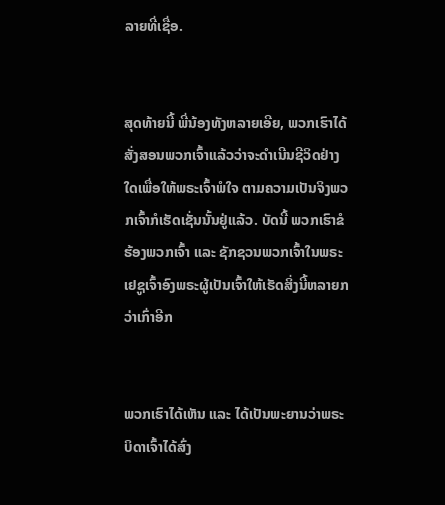ລາຍທີ່ເຊື່ອ.


ສຸດທ້າຍນີ້ ພີ່ນ້ອງທັງຫລາຍເອີຍ, ພວກເຮົາໄດ້ສັ່ງສອນພວກເຈົ້າແລ້ວວ່າຈະດຳເນີນຊີວິດຢ່າງໃດເພື່ອໃຫ້ພຣະເຈົ້າພໍໃຈ ຕາມຄວາມເປັນຈິງພວກເຈົ້າກໍເຮັດເຊັ່ນນັ້ນຢູ່ແລ້ວ. ບັດນີ້ ພວກເຮົາຂໍຮ້ອງພວກເຈົ້າ ແລະ ຊັກຊວນພວກເຈົ້າໃນພຣະເຢຊູເຈົ້າອົງພຣະຜູ້ເປັນເຈົ້າໃຫ້ເຮັດສິ່ງນີ້ຫລາຍກວ່າເກົ່າອີກ


ພວກເຮົາໄດ້ເຫັນ ແລະ ໄດ້ເປັນພະຍານວ່າພຣະບິດາເຈົ້າໄດ້ສົ່ງ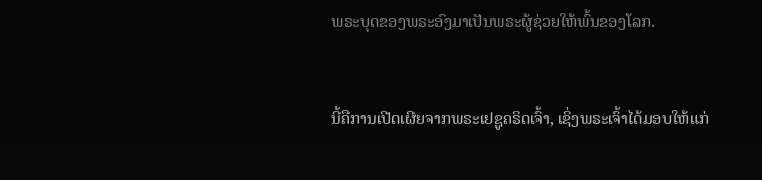ພຣະບຸດຂອງພຣະອົງມາເປັນພຣະຜູ້ຊ່ວຍໃຫ້ພົ້ນຂອງໂລກ.


ນີ້ຄືການເປີດເຜີຍຈາກພຣະເຢຊູຄຣິດເຈົ້າ, ເຊິ່ງພຣະເຈົ້າໄດ້ມອບໃຫ້ແກ່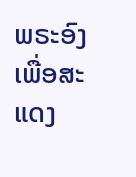ພຣະອົງເພື່ອສະແດງ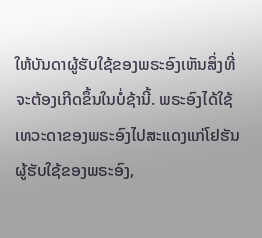ໃຫ້ບັນດາຜູ້ຮັບໃຊ້ຂອງພຣະອົງເຫັນສິ່ງທີ່ຈະຕ້ອງເກີດຂຶ້ນໃນບໍ່ຊ້ານີ້. ພຣະອົງໄດ້ໃຊ້ເທວະດາຂອງພຣະອົງໄປສະແດງແກ່ໂຢຮັນຜູ້ຮັບໃຊ້ຂອງພຣະອົງ,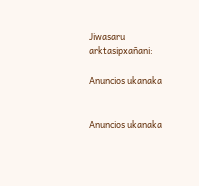Jiwasaru arktasipxañani:

Anuncios ukanaka


Anuncios ukanaka